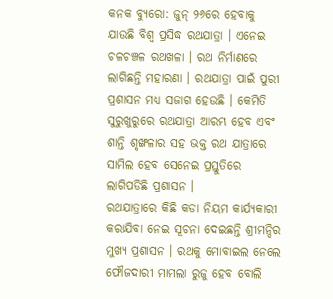କନକ ବ୍ୟୁରୋ: ଜୁନ୍ ୨୬ରେ ହେବାକୁ ଯାଉଛି ବିଶ୍ବ ପ୍ରସିଦ୍ଧ ରଥଯାତ୍ରା । ଏନେଇ ଚଳଚଞ୍ଚଳ ରଥଖଳା । ରଥ ନିର୍ମାଣରେ ଲାଗିଛନ୍ତି ମହାରଣା । ରଥଯାତ୍ରା ପାଇଁ ପୁରୀ ପ୍ରଶାସନ ମଧ୍ୟ ସଜାଗ ହେଉଛି । କେମିତି ସୁରୁଖୁରୁରେ ରଥଯାତ୍ରା ଆରମ୍ଭ ହେବ ଏବଂ ଶାନ୍ତି ଶୃଙ୍ଖଳାର ସହ ଭକ୍ତ ରଥ ଯାତ୍ରାରେ ସାମିଲ ହେବ ସେନେଇ ପ୍ରସ୍ତୁତିରେ ଲାଗିପଡିଛି ପ୍ରଶାସନ ।
ରଥଯାତ୍ରାରେ କିଛି କଡା ନିୟମ କାର୍ଯ୍ୟକାରୀ କରାଯିବା ନେଇ ସୂଚନା ଦେଇଛନ୍ତି ଶ୍ରୀମନ୍ଦିର ମୁଖ୍ୟ ପ୍ରଶାସନ । ରଥକୁ ମୋବାଇଲ ନେଲେ ଫୌଜଦାରୀ ମାମଲା ରୁଜୁ ହେବ ବୋଲି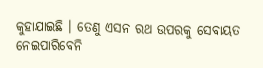କୁହାଯାଇଛି । ତେଣୁ ଏସନ ରଥ ଉପରକୁ ସେବାୟତ ନେଇପାରିବେନି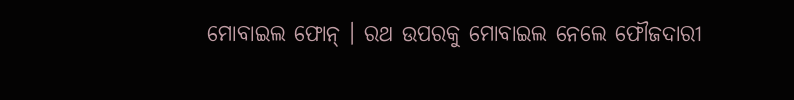ମୋବାଇଲ ଫୋନ୍ । ରଥ ଉପରକୁ ମୋବାଇଲ ନେଲେ ଫୌଜଦାରୀ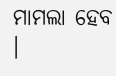ମାମଲା ହେବ ।